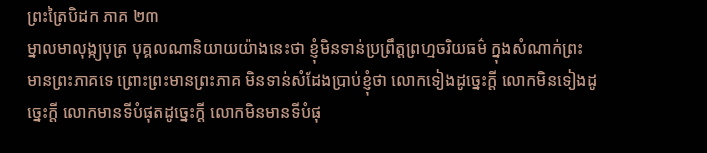ព្រះត្រៃបិដក ភាគ ២៣
ម្នាលមាលុង្ក្យបុត្រ បុគ្គលណានិយាយយ៉ាងនេះថា ខ្ញុំមិនទាន់ប្រព្រឹត្តព្រហ្មចរិយធម៌ ក្នុងសំណាក់ព្រះមានព្រះភាគទេ ព្រោះព្រះមានព្រះភាគ មិនទាន់សំដែងប្រាប់ខ្ញុំថា លោកទៀងដូច្នេះក្តី លោកមិនទៀងដូច្នេះក្តី លោកមានទីបំផុតដូច្នេះក្តី លោកមិនមានទីបំផុ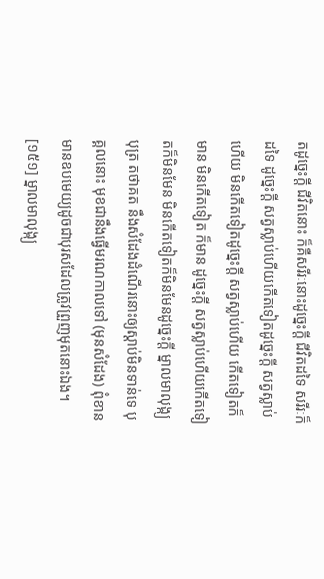តដូច្នេះក្តី ជីវិតនោះ ក៏គឺសរីរៈនោះដូច្នេះក្តី ជីវិតដទៃ សរីរៈក៏ដទៃ ដូច្នេះក្តី សត្វស្លាប់ហើយកើតទៀតដូច្នេះក្តី សត្វស្លាប់ហើយ មិនកើតទៀតដូច្នេះក្តី សត្វស្លាប់ហើយ កើតទៀតក៏មាន មិនកើតទៀត ក៏មាន ដូច្នេះក្តី សត្វស្លាប់ហើយកើតទៀតក៏មិនមែន មិនកើតទៀតក៏មិនមែនដូច្នេះក្តី ម្នាលមាលុង្ក្យបុត្រ តថាគត នឹងសំដែងដំណើរនោះឲ្យស្តាប់មិនទាន់ទេ បុគ្គលនោះ មុខជានឹងធ្វើមរណកាលទៅ (មុនសំដែង) ពុំខាន មានឧបមេយ្យដូចជាបុរសដែលត្រូវព្រួញមុតនោះឯង។
[១៥១] ម្នាលមាលុង្ក្យ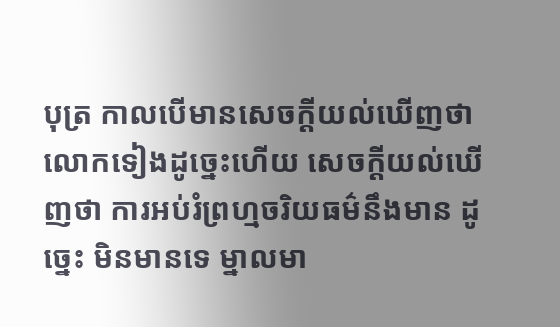បុត្រ កាលបើមានសេចក្តីយល់ឃើញថា លោកទៀងដូច្នេះហើយ សេចក្តីយល់ឃើញថា ការអប់រំព្រហ្មចរិយធម៌នឹងមាន ដូច្នេះ មិនមានទេ ម្នាលមា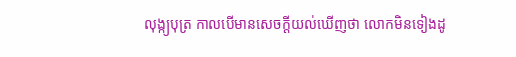លុង្ក្យបុត្រ កាលបើមានសេចក្តីយល់ឃើញថា លោកមិនទៀងដូ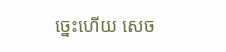ច្នេះហើយ សេច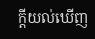ក្តីយល់ឃើញ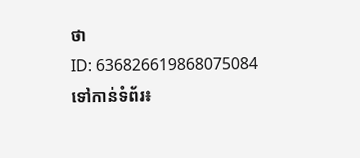ថា
ID: 636826619868075084
ទៅកាន់ទំព័រ៖